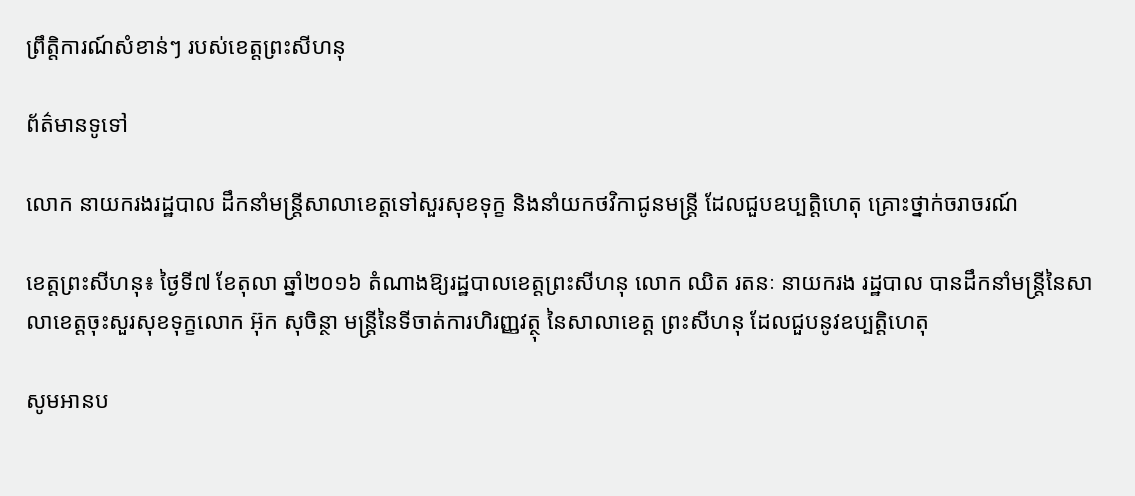ព្រឹត្តិការណ៍សំខាន់ៗ របស់ខេត្តព្រះសីហនុ

ព័ត៌មានទូទៅ

លោក នាយករងរដ្ឋបាល ដឹកនាំមន្រ្តីសាលាខេត្តទៅសួរសុខទុក្ខ និងនាំយកថវិកាជូនមន្រ្តី ដែលជួបឧប្បត្តិហេតុ គ្រោះថ្នាក់ចរាចរណ៍

ខេត្តព្រះសីហនុ៖ ថ្ងៃទី៧ ខែតុលា ឆ្នាំ២០១៦ តំណាងឱ្យរដ្ឋបាលខេត្តព្រះសីហនុ លោក ឈិត រតនៈ នាយករង រដ្ឋបាល បានដឹកនាំមន្រ្តីនៃសាលាខេត្តចុះសួរសុខទុក្ខលោក អ៊ុក សុចិន្ថា មន្រ្តីនៃទីចាត់ការហិរញ្ញវត្ថុ នៃសាលាខេត្ត ព្រះសីហនុ ដែលជួបនូវឧប្បត្តិហេតុ

សូមអានប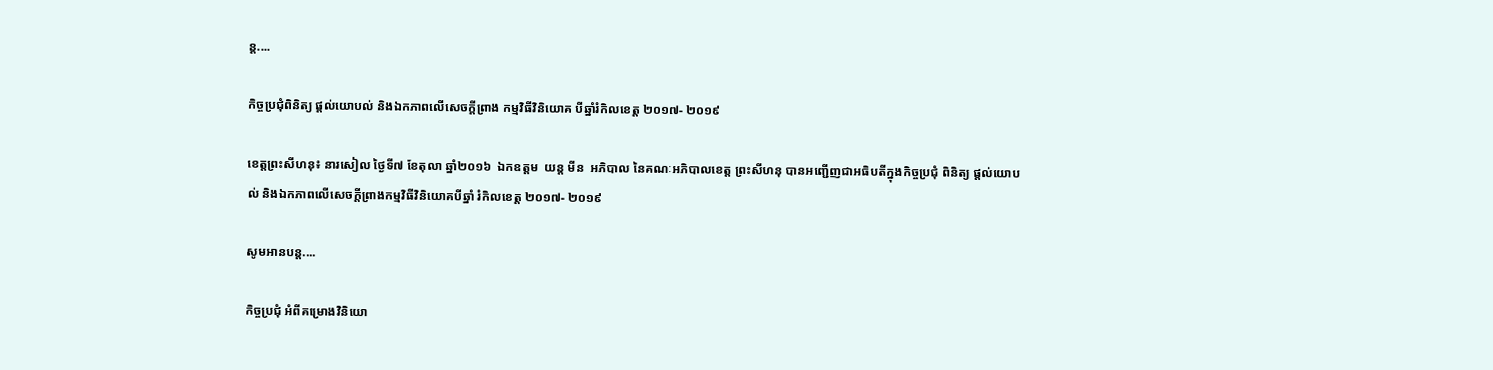ន្ត....

កិច្ចប្រជុំពិនិត្យ ផ្តល់យោបល់ និងឯកភាពលើសេចក្តីព្រាង កម្មវិធីវិនិយោគ បីឆ្នាំរំកិលខេត្ត ២០១៧- ២០១៩

ខេត្តព្រះសីហនុ៖ នារសៀល ថ្ងៃទី៧ ខែតុលា ឆ្នាំ២០១៦  ឯកឧត្តម  យន្ត មីន  អភិបាល នៃគណៈអភិបាលខេត្ត ព្រះសីហនុ បានអញ្ជើញជាអធិបតីក្នុងកិច្ចប្រជុំ ពិនិត្យ ផ្តល់យោបល់ និងឯកភាពលើសេចក្តីព្រាងកម្មវិធីវិនិយោគបីឆ្នាំ រំកិលខេត្ត ២០១៧- ២០១៩

សូមអានបន្ត....

កិច្ចប្រជុំ អំពីគម្រោងវិនិយោ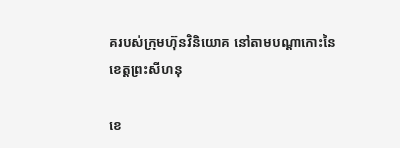គរបស់ក្រុមហ៊ុនវិនិយោគ នៅតាមបណ្តាកោះនៃខេត្តព្រះសីហនុ

ខេ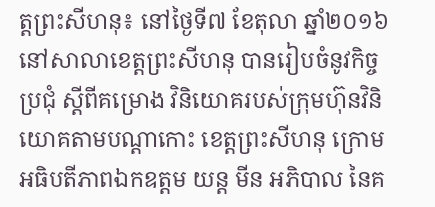ត្តព្រះសីហនុ៖ នៅថ្ងៃទី៧ ខែតុលា ឆ្នាំ២០១៦ នៅសាលាខេត្តព្រះសីហនុ បានរៀបចំនូវកិច្ចប្រជុំ ស្តីពីគម្រោង វិនិយោគរបស់ក្រុមហ៊ុនវិនិយោគតាមបណ្តាកោះ ខេត្តព្រះសីហនុ ក្រោមអធិបតីភាពឯកឧត្តម យន្ត មីន អភិបាល នៃគ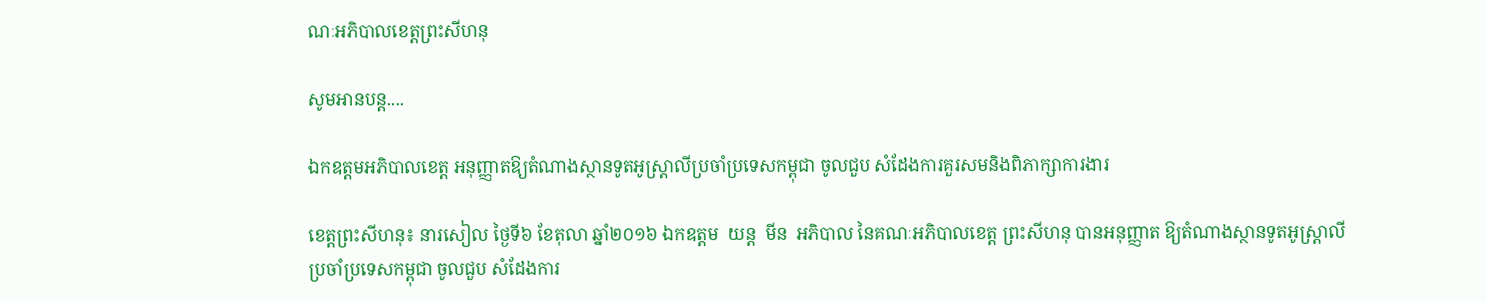ណៈអភិបាលខេត្តព្រះសីហនុ

សូមអានបន្ត....

ឯកឧត្តមអភិបាលខេត្ត អនុញ្ញាតឱ្យតំណាងស្ថានទូតអូស្រ្តាលីប្រចាំប្រទេសកម្ពុជា ចូលជួប សំដែងការគួរសមនិងពិភាក្សាការងារ

ខេត្តព្រះសីហនុ៖ នារសៀល ថ្ងៃទី៦ ខែតុលា ឆ្នាំ២០១៦ ឯកឧត្តម  យន្ត  មីន  អភិបាល នៃគណៈអភិបាលខេត្ត ព្រះសីហនុ បានអនុញ្ញាត ឱ្យតំណាងស្ថានទូតអូស្រ្តាលី ប្រចាំប្រទេសកម្ពុជា ចូលជួប សំដែងការ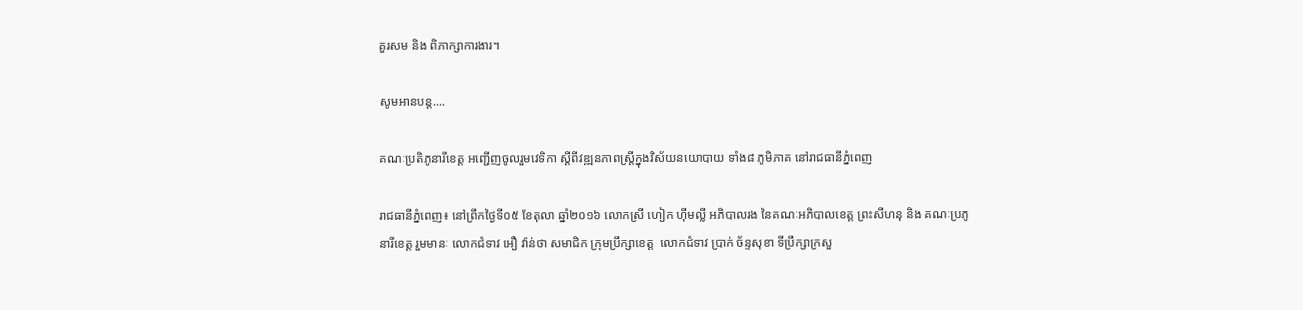គួរសម និង ពិភាក្សាការងារ។

សូមអានបន្ត....

គណៈប្រតិភូនារីខេត្ត អញ្ជើញចូលរួមវេទិកា ស្តីពីវឌ្ឍនភាពស្រ្តីក្នុងវិស័យនយោបាយ ទាំង៨ ភូមិភាគ នៅរាជធានីភ្នំពេញ

រាជធានីភ្នំពេញ៖ នៅព្រឹកថ្ងៃទី០៥ ខែតុលា ឆ្នាំ២០១៦ លោកស្រី ហៀក ហុីមល្លី អភិបាលរង នៃគណៈអភិបាលខេត្ត ព្រះសីហនុ និង គណៈប្រភូនារីខេត្ត រួមមានៈ លោកជំទាវ អឿ វ៉ាន់ថា សមាជិក ក្រុមប្រឹក្សាខេត្ត  លោកជំទាវ ប្រាក់ ច័ន្ទសុខា ទីប្រឹក្សាក្រសួ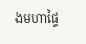ងមហាផ្ទៃ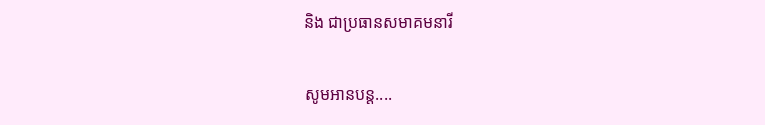និង ជាប្រធានសមាគមនារី

សូមអានបន្ត....